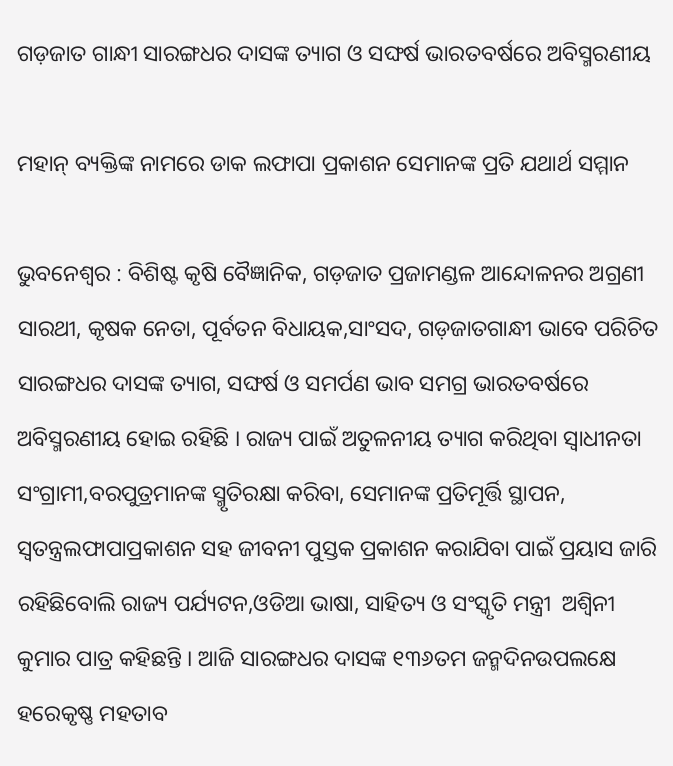ଗଡ଼ଜାତ ଗାନ୍ଧୀ ସାରଙ୍ଗଧର ଦାସଙ୍କ ତ୍ୟାଗ ଓ ସଙ୍ଘର୍ଷ ଭାରତବର୍ଷରେ ଅବିସ୍ମରଣୀୟ

ମହାନ୍ ବ୍ୟକ୍ତିଙ୍କ ନାମରେ ଡାକ ଲଫାପା ପ୍ରକାଶନ ସେମାନଙ୍କ ପ୍ରତି ଯଥାର୍ଥ ସମ୍ମାନ

ଭୁବନେଶ୍ୱର : ବିଶିଷ୍ଟ କୃଷି ବୈଜ୍ଞାନିକ, ଗଡ଼ଜାତ ପ୍ରଜାମଣ୍ଡଳ ଆନ୍ଦୋଳନର ଅଗ୍ରଣୀ ସାରଥୀ, କୃଷକ ନେତା, ପୂର୍ବତନ ବିଧାୟକ,ସାଂସଦ, ଗଡ଼ଜାତଗାନ୍ଧୀ ଭାବେ ପରିଚିତ ସାରଙ୍ଗଧର ଦାସଙ୍କ ତ୍ୟାଗ, ସଙ୍ଘର୍ଷ ଓ ସମର୍ପଣ ଭାବ ସମଗ୍ର ଭାରତବର୍ଷରେ ଅବିସ୍ମରଣୀୟ ହୋଇ ରହିଛି । ରାଜ୍ୟ ପାଇଁ ଅତୁଳନୀୟ ତ୍ୟାଗ କରିଥିବା ସ୍ୱାଧୀନତା ସଂଗ୍ରାମୀ,ବରପୁତ୍ରମାନଙ୍କ ସ୍ମୃତିରକ୍ଷା କରିବା, ସେମାନଙ୍କ ପ୍ରତିମୂର୍ତ୍ତି ସ୍ଥାପନ, ସ୍ୱତନ୍ତ୍ରଲଫାପାପ୍ରକାଶନ ସହ ଜୀବନୀ ପୁସ୍ତକ ପ୍ରକାଶନ କରାଯିବା ପାଇଁ ପ୍ରୟାସ ଜାରି ରହିଛିବୋଲି ରାଜ୍ୟ ପର୍ଯ୍ୟଟନ,ଓଡିଆ ଭାଷା, ସାହିତ୍ୟ ଓ ସଂସ୍କୃତି ମନ୍ତ୍ରୀ  ଅଶ୍ୱିନୀ କୁମାର ପାତ୍ର କହିଛନ୍ତି । ଆଜି ସାରଙ୍ଗଧର ଦାସଙ୍କ ୧୩୬ତମ ଜନ୍ମଦିନଉପଲକ୍ଷେ ହରେକୃଷ୍ଣ ମହତାବ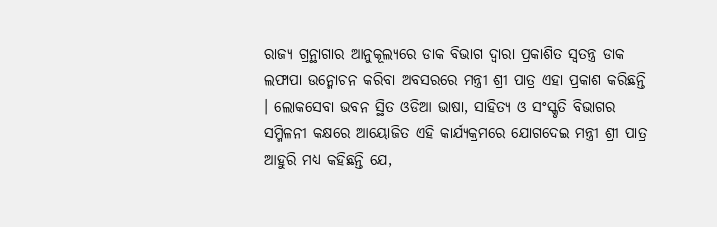ରାଜ୍ୟ ଗ୍ରନ୍ଥାଗାର ଆନୁକୂଲ୍ୟରେ ଡାକ ବିଭାଗ ଦ୍ୱାରା ପ୍ରକାଶିତ ସ୍ୱତନ୍ତ୍ର ଡାକ ଲଫାପା ଉନ୍ମୋଚନ କରିବା ଅବସରରେ ମନ୍ତ୍ରୀ ଶ୍ରୀ ପାତ୍ର ଏହା ପ୍ରକାଶ କରିଛନ୍ତି । ଲୋକସେବା ଭବନ ସ୍ଥିତ ଓଡିଆ ଭାଷା, ସାହିତ୍ୟ ଓ ସଂସ୍କୃତି ବିଭାଗର ସମ୍ମିଳନୀ କକ୍ଷରେ ଆୟୋଜିତ ଏହି କାର୍ଯ୍ୟକ୍ରମରେ ଯୋଗଦେଇ ମନ୍ତ୍ରୀ ଶ୍ରୀ ପାତ୍ର ଆହୁରି ମଧ୍ୟ କହିଛନ୍ତି ଯେ,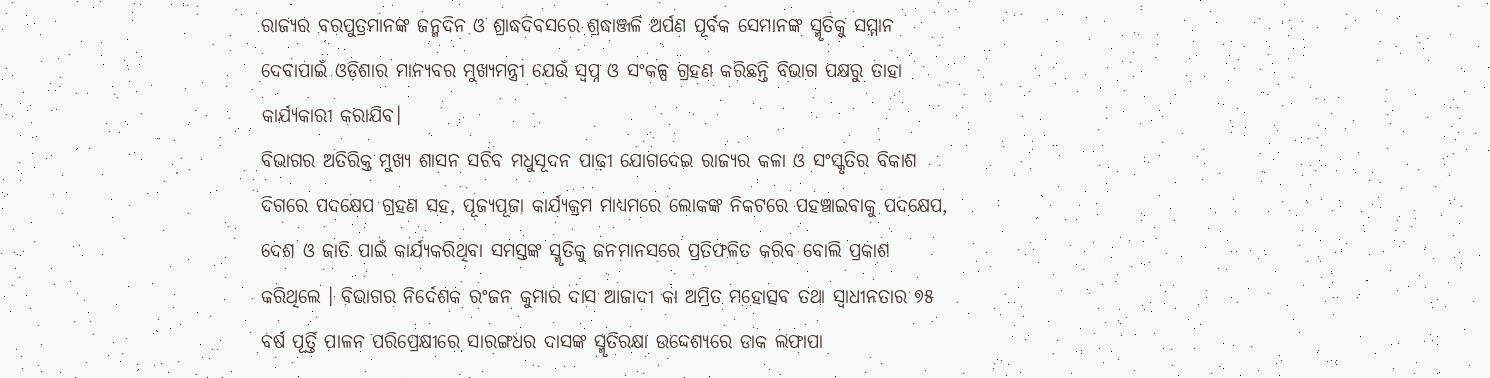ରାଜ୍ୟର ବରପୁତ୍ରମାନଙ୍କ ଜନ୍ମଦିନ ଓ ଶ୍ରାଦ୍ଧଦିବସରେ ଶ୍ରଦ୍ଧାଞ୍ଜଳି ଅର୍ପଣ ପୂର୍ବକ ସେମାନଙ୍କ ସ୍ମୃତିକୁ ସମ୍ମାନ ଦେବାପାଇଁ ଓଡ଼ିଶାର ମାନ୍ୟବର ମୁଖ୍ୟମନ୍ତ୍ରୀ ଯେଉଁ ସ୍ୱପ୍ନ ଓ ସଂକଳ୍ପ ଗ୍ରହଣ କରିଛନ୍ତି ବିଭାଗ ପକ୍ଷରୁ ତାହା କାର୍ଯ୍ୟକାରୀ କରାଯିବ।
ବିଭାଗର ଅତିରିକ୍ତ ମୁଖ୍ୟ ଶାସନ ସଚିବ ମଧୁସୂଦନ ପାଢ଼ୀ ଯୋଗଦେଇ ରାଜ୍ୟର କଳା ଓ ସଂସ୍କୃତିର ବିକାଶ ଦିଗରେ ପଦକ୍ଷେପ ଗ୍ରହଣ ସହ, ପୂଜ୍ୟପୂଜା କାର୍ଯ୍ୟକ୍ରମ ମାଧ୍ୟମରେ ଲୋକଙ୍କ ନିକଟରେ ପହଞ୍ଚାଇବାକୁ ପଦକ୍ଷେପ, ଦେଶ ଓ ଜାତି ପାଇଁ କାର୍ଯ୍ୟକରିଥିବା ସମସ୍ତଙ୍କ ସ୍ମୃତିକୁ ଜନମାନସରେ ପ୍ରତିଫଳିତ କରିବ ବୋଲି ପ୍ରକାଶ କରିଥିଲେ । ବିଭାଗର ନିର୍ଦେଶକ ରଂଜନ କୁମାର ଦାସ ଆଜାଦୀ କା ଅମ୍ରିତ ମହୋତ୍ସବ ତଥା ସ୍ୱାଧୀନତାର ୭୫ ବର୍ଷ ପୂର୍ତ୍ତି ପାଳନ ପରିପ୍ରେକ୍ଷୀରେ ସାରଙ୍ଗଧର ଦାସଙ୍କ ସ୍ମୃତିରକ୍ଷା ଉଦ୍ଦେଶ୍ୟରେ ଡାକ ଲଫାପା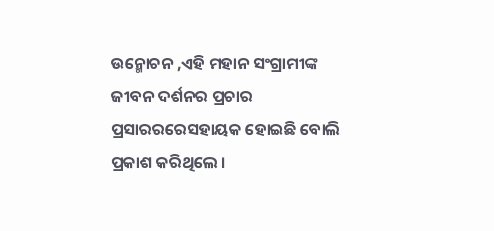ଉନ୍ମୋଚନ ,ଏହି ମହାନ ସଂଗ୍ରାମୀଙ୍କ ଜୀବନ ଦର୍ଶନର ପ୍ରଚାର ପ୍ରସାରରରେସହାୟକ ହୋଇଛି ବୋଲି ପ୍ରକାଶ କରିଥିଲେ ।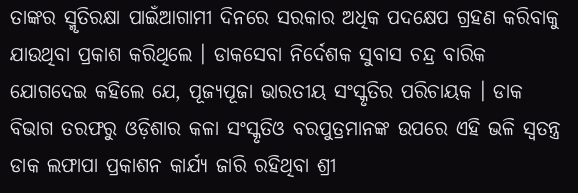ତାଙ୍କର ସ୍ମୃତିରକ୍ଷା ପାଇଁଆଗାମୀ ଦିନରେ ସରକାର ଅଧିକ ପଦକ୍ଷେପ ଗ୍ରହଣ କରିବାକୁ ଯାଉଥିବା ପ୍ରକାଶ କରିଥିଲେ । ଡାକସେବା ନିର୍ଦେଶକ ସୁବାସ ଚନ୍ଦ୍ର ବାରିକ ଯୋଗଦେଇ କହିଲେ ଯେ, ପୂଜ୍ୟପୂଜା ଭାରତୀୟ ସଂସ୍କୃତିର ପରିଚାୟକ । ଡାକ ବିଭାଗ ତରଫରୁ ଓଡ଼ିଶାର କଳା ସଂସ୍କୃତିଓ ବରପୁତ୍ରମାନଙ୍କ ଉପରେ ଏହି ଭଳି ସ୍ୱତନ୍ତ୍ର ଡାକ ଲଫାପା ପ୍ରକାଶନ କାର୍ଯ୍ୟ ଜାରି ରହିଥିବା ଶ୍ରୀ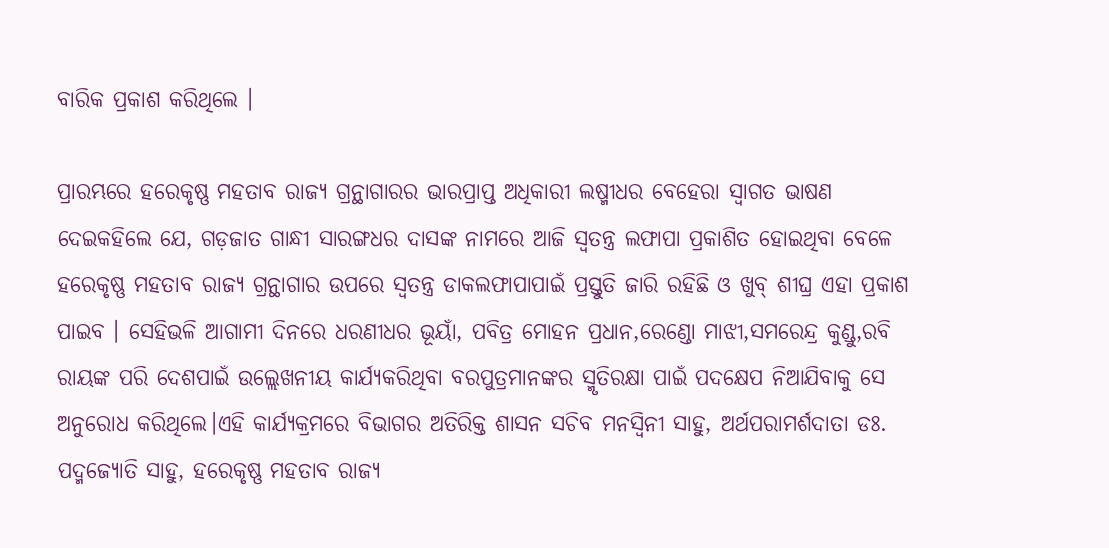ବାରିକ ପ୍ରକାଶ କରିଥିଲେ ।

ପ୍ରାରମ୍ଭରେ ହରେକୃଷ୍ଣ ମହତାବ ରାଜ୍ୟ ଗ୍ରନ୍ଥାଗାରର ଭାରପ୍ରାପ୍ତ ଅଧିକାରୀ ଲଷ୍ମୀଧର ବେହେରା ସ୍ୱାଗତ ଭାଷଣ ଦେଇକହିଲେ ଯେ, ଗଡ଼ଜାତ ଗାନ୍ଧୀ ସାରଙ୍ଗଧର ଦାସଙ୍କ ନାମରେ ଆଜି ସ୍ୱତନ୍ତ୍ର ଲଫାପା ପ୍ରକାଶିତ ହୋଇଥିବା ବେଳେ ହରେକୃଷ୍ଣ ମହତାବ ରାଜ୍ୟ ଗ୍ରନ୍ଥାଗାର ଉପରେ ସ୍ୱତନ୍ତ୍ର ଡାକଲଫାପାପାଇଁ ପ୍ରସ୍ତୁତି ଜାରି ରହିଛି ଓ ଖୁବ୍ ଶୀଘ୍ର ଏହା ପ୍ରକାଶ ପାଇବ । ସେହିଭଳି ଆଗାମୀ ଦିନରେ ଧରଣୀଧର ଭୂୟାଁ, ପବିତ୍ର ମୋହନ ପ୍ରଧାନ,ରେଣ୍ଡୋ ମାଝୀ,ସମରେନ୍ଦ୍ର କୁଣ୍ଡୁ,ରବି ରାୟଙ୍କ ପରି ଦେଶପାଇଁ ଉଲ୍ଲେଖନୀୟ କାର୍ଯ୍ୟକରିଥିବା ବରପୁତ୍ରମାନଙ୍କର ସ୍ମୃତିରକ୍ଷା ପାଇଁ ପଦକ୍ଷେପ ନିଆଯିବାକୁ ସେ ଅନୁରୋଧ କରିଥିଲେ।ଏହି କାର୍ଯ୍ୟକ୍ରମରେ ବିଭାଗର ଅତିରିକ୍ତ ଶାସନ ସଚିବ ମନସ୍ୱିନୀ ସାହୁ, ଅର୍ଥପରାମର୍ଶଦାତା ଡଃ. ପଦ୍ମଜ୍ୟୋତି ସାହୁ, ହରେକୃଷ୍ଣ ମହତାବ ରାଜ୍ୟ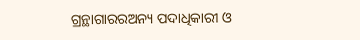ଗ୍ରନ୍ଥାଗାରରଅନ୍ୟ ପଦାଧିକାରୀ ଓ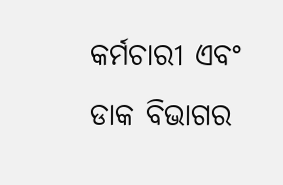କର୍ମଚାରୀ ଏବଂ ଡାକ ବିଭାଗର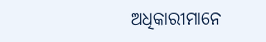ଅଧିକାରୀମାନେ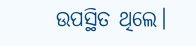ଉପସ୍ଥିତ ଥିଲେ।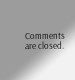Comments are closed.